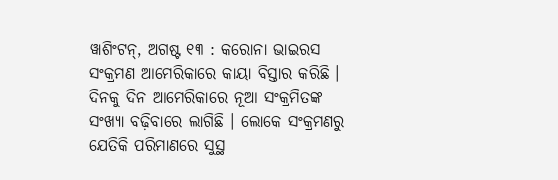ୱାଶିଂଟନ୍, ଅଗଷ୍ଟ ୧୩ : କରୋନା ଭାଇରସ ସଂକ୍ରମଣ ଆମେରିକାରେ କାୟା ବିସ୍ତାର କରିଛି । ଦିନକୁ ଦିନ ଆମେରିକାରେ ନୂଆ ସଂକ୍ରମିତଙ୍କ ସଂଖ୍ୟା ବଢ଼ିବାରେ ଲାଗିଛି । ଲୋକେ ସଂକ୍ରମଣରୁ ଯେତିକି ପରିମାଣରେ ସୁସ୍ଥ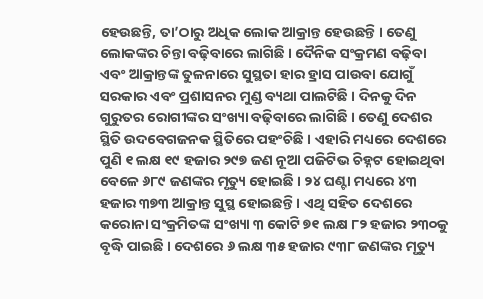ହେଉଛନ୍ତି, ତା’ଠାରୁ ଅଧିକ ଲୋକ ଆକ୍ରାନ୍ତ ହେଉଛନ୍ତି । ତେଣୁ ଲୋକଙ୍କର ଚିନ୍ତା ବଢ଼ିବାରେ ଲାଗିଛି । ଦୈନିକ ସଂକ୍ରମଣ ବଢ଼ିବା ଏବଂ ଆକ୍ରାନ୍ତଙ୍କ ତୁଳନାରେ ସୁସ୍ଥତା ହାର ହ୍ରାସ ପାଉବା ଯୋଗୁଁ ସରକାର ଏବଂ ପ୍ରଶାସନର ମୁଣ୍ଡ ବ୍ୟଥା ପାଲଟିଛି । ଦିନକୁ ଦିନ ଗୁରୁତର ରୋଗୀଙ୍କର ସଂଖ୍ୟା ବଢ଼ିବାରେ ଲାଗିଛି । ତେଣୁ ଦେଶର ସ୍ଥିତି ଉଦବେଗଜନକ ସ୍ଥିତିରେ ପହଂଚିଛି । ଏହାରି ମଧ୍ୟରେ ଦେଶରେ ପୁଣି ୧ ଲକ୍ଷ ୧୯ ହଜାର ୨୯୭ ଜଣ ନୂଆ ପଜିଟିଭ ଚିହ୍ନଟ ହୋଇଥିବା ବେଳେ ୬୮୯ ଜଣଙ୍କର ମୃତ୍ୟୁ ହୋଇଛି । ୨୪ ଘଣ୍ଟା ମଧ୍ୟରେ ୪୩ ହଜାର ୩୭୩ ଆକ୍ରାନ୍ତ ସୁସ୍ଥ ହୋଇଛନ୍ତି । ଏଥି ସହିତ ଦେଶରେ କରୋନା ସଂକ୍ରମିତଙ୍କ ସଂଖ୍ୟା ୩ କୋଟି ୭୧ ଲକ୍ଷ ୮୨ ହଜାର ୨୩୦କୁ ବୃଦ୍ଧି ପାଇଛି । ଦେଶରେ ୬ ଲକ୍ଷ ୩୫ ହଜାର ୯୩୮ ଜଣଙ୍କର ମୃତ୍ୟୁ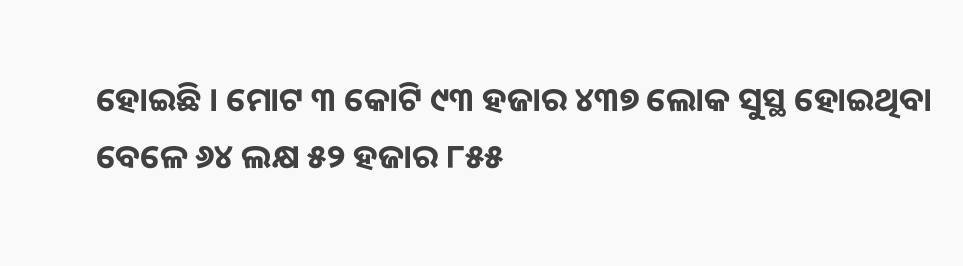ହୋଇଛି । ମୋଟ ୩ କୋଟି ୯୩ ହଜାର ୪୩୭ ଲୋକ ସୁସ୍ଥ ହୋଇଥିବା ବେଳେ ୬୪ ଲକ୍ଷ ୫୨ ହଜାର ୮୫୫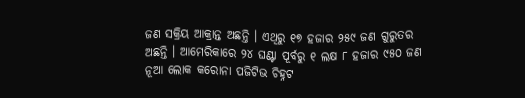ଜଣ ସକ୍ରିୟ ଆକ୍ରାନ୍ତ ଅଛନ୍ତି । ଏଥିରୁ ୧୭ ହଜାର ୨୫୯ ଜଣ ଗୁରୁତର ଅଛନ୍ତି । ଆମେରିକାରେ ୨୪ ଘଣ୍ଟା ପୂର୍ବରୁ ୧ ଲକ୍ଷ ୮ ହଜାର ୯୫୦ ଜଣ ନୂଆ ଲୋକ କରୋନା ପଜିଟିଭ ଚିହ୍ନଟ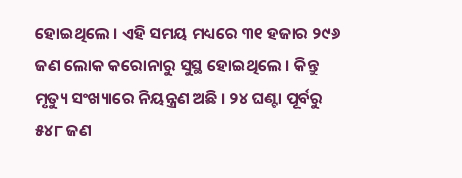ହୋଇଥିଲେ । ଏହି ସମୟ ମଧ୍ୟରେ ୩୧ ହଜାର ୨୯୬ ଜଣ ଲୋକ କରୋନାରୁ ସୁସ୍ଥ ହୋଇଥିଲେ । କିନ୍ତୁ ମୃତ୍ୟୁ ସଂଖ୍ୟାରେ ନିୟନ୍ତ୍ରଣ ଅଛି । ୨୪ ଘଣ୍ଟା ପୂର୍ବରୁ ୫୪୮ ଜଣ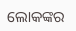ଲୋକଙ୍କର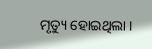ମୃତ୍ୟୁ ହୋଇଥିଲା ।